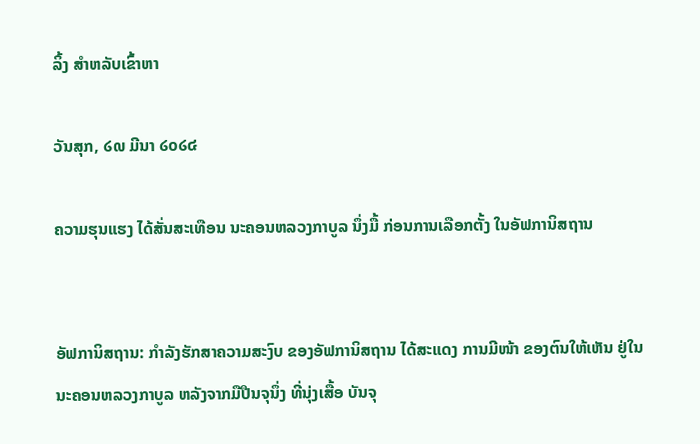ລິ້ງ ສຳຫລັບເຂົ້າຫາ

ວັນສຸກ, ໒໙ ມີນາ ໒໐໒໔

ຄວາມຮຸນແຮງ ໄດ້ສັ່ນສະເທືອນ ນະຄອນຫລວງກາບູລ ນຶ່ງມື້ ກ່ອນການເລືອກຕັ້ງ ໃນອັຟການິສຖານ


ອັຟການິສຖານ: ກຳລັງຮັກສາຄວາມສະງົບ ຂອງອັຟການິສຖານ ໄດ້ສະແດງ ການມີໜ້າ ຂອງຕົນໃຫ້ເຫັນ ຢູ່ໃນນະຄອນຫລວງກາບູລ ຫລັງຈາກມືປືນຈຸນຶ່ງ ທີ່ນຸ່ງເສື້ອ ບັນຈຸ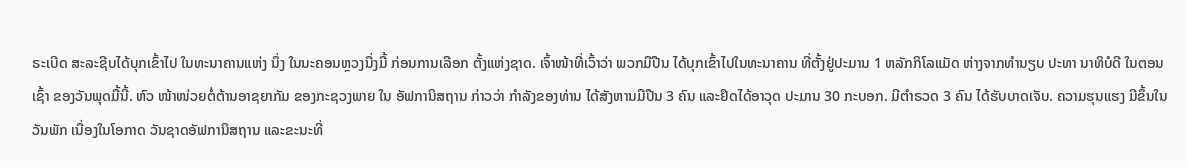ຣະເບີດ ສະລະຊີບໄດ້ບຸກເຂົ້າໄປ ໃນທະນາຄານແຫ່ງ ນຶ່ງ ໃນນະຄອນຫຼວງນື່ງມື້ ກ່ອນການເລືອກ ຕັ້ງແຫ່ງຊາດ. ເຈົ້າໜ້າທີ່ເວົ້າວ່າ ພວກມືປືນ ໄດ້ບຸກເຂົ້າໄປໃນທະນາຄານ ທີ່ຕັ້ງຢູ່ປະມານ 1 ຫລັກກິໂລແມັດ ຫ່າງຈາກທຳນຽບ ປະທາ ນາທິບໍດີ ໃນຕອນເຊົ້າ ຂອງວັນພຸດມື້ນີ້. ຫົວ ໜ້າໜ່ວຍຕໍ່ຕ້ານອາຊຍາກັມ ຂອງກະຊວງພາຍ ໃນ ອັຟການິສຖານ ກ່າວວ່າ ກຳລັງຂອງທ່ານ ໄດ້ສັງຫານມືປືນ 3 ຄົນ ແລະຢຶດໄດ້ອາວຸດ ປະມານ 30 ກະບອກ. ມີຕຳຣວດ 3 ຄົນ ໄດ້ຮັບບາດເຈັບ. ຄວາມຮຸນແຮງ ມີຂຶ້ນໃນວັນພັກ ເນື່ອງໃນໂອກາດ ວັນຊາດອັຟການິສຖານ ແລະຂະນະທີ່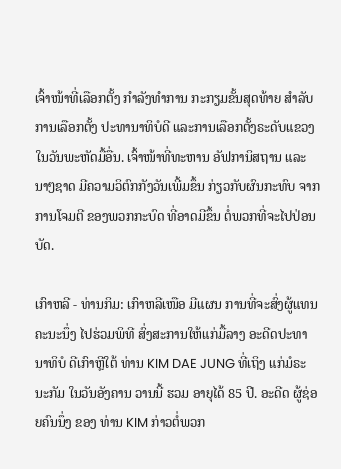ເຈົ້າໜ້າທີ່ເລືອກຕັ້ງ ກຳລັງທຳການ ກະກຽມຂັ້ນສຸດທ້າຍ ສຳລັບການເລືອກຕັ້ງ ປະທານາທິບໍດີ ແລະການເລືອກຕັ້ງຣະດັບແຂວງ ໃນວັນພະຫັດມື້ອື່ນ. ເຈົ້າໜ້າທີ່ທະຫານ ອັຟການິສຖານ ແລະນາໆຊາດ ມີຄວາມວິຕົກກັງວັນເພີ້ມຂຶ້ນ ກ່ຽວກັບຜົນກະທົບ ຈາກການໂຈມຕີ ຂອງພວກກະບົດ ທີ່ອາດມີຂຶ້ນ ຕໍ່ພວກທີ່ຈະໄປປ່ອນບັດ.

ເກົາຫລີ - ທ່ານກິມ: ເກົາຫລີເໜືອ ມີແຜນ ການທີ່ຈະສົ່ງຜູ້ແທນ ຄະນະນຶ່ງ ໄປຮ່ວມພິທີ ສົ່ງສະການໃຫ້ແກ່ມື້ລາງ ອະດີດປະທານາທິບໍ ດີເກົາຫຼີໃຕ້ ທ່ານ KIM DAE JUNG ທີ່ເຖິງ ແກ່ມໍຣະນະກັມ ໃນວັນອັງຄານ ວານນີ້ ຮວມ ອາຍຸໄດ້ 85 ປີ. ອະດີດ ຜູ້ຊ່ອຍຄົນນຶ່ງ ຂອງ ທ່ານ KIM ກ່າວຕໍ່ພວກ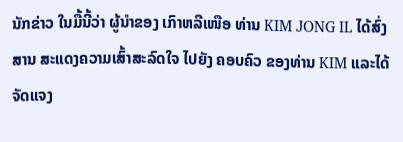ນັກຂ່າວ ໃນມື້ນີ້ວ່າ ຜູ້ນຳຂອງ ເກົາຫລີເໜືອ ທ່ານ KIM JONG IL ໄດ້ສົ່ງສານ ສະແດງຄວາມເສົ້າສະລົດໃຈ ໄປຍັງ ຄອບຄົວ ຂອງທ່ານ KIM ແລະໄດ້ຈັດແຈງ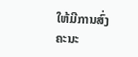ໃຫ້ມີການສົ່ງ ຄະນະ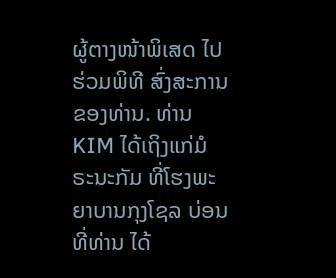ຜູ້ຕາງໜ້າພິເສດ ໄປຮ່ວມພິທີ ສົ່ງສະການຂອງທ່ານ. ທ່ານ KIM ໄດ້ເຖິງແກ່ມໍ ຣະນະກັມ ທີ່ໂຮງພະຍາບານກຸງໂຊລ ບ່ອນທີ່ທ່ານ ໄດ້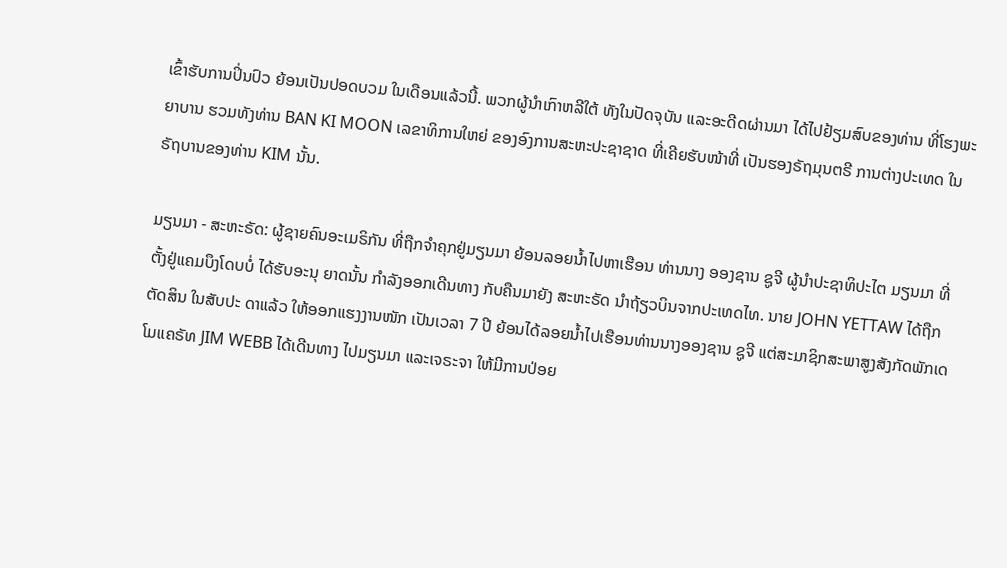ເຂົ້າຮັບການປິ່ນປົວ ຍ້ອນເປັນປອດບວມ ໃນເດືອນແລ້ວນີ້. ພວກຜູ້ນຳເກົາຫລີໃຕ້ ທັງໃນປັດຈຸບັນ ແລະອະດີດຜ່ານມາ ໄດ້ໄປຢ້ຽມສົບຂອງທ່ານ ທີ່ໂຮງພະຍາບານ ຮວມທັງທ່ານ BAN KI MOON ເລຂາທິການໃຫຍ່ ຂອງອົງການສະຫະປະຊາຊາດ ທີ່ເຄີຍຮັບໜ້າທີ່ ເປັນຮອງຣັຖມຸນຕຣີ ການຕ່າງປະເທດ ໃນຣັຖບານຂອງທ່ານ KIM ນັ້ນ.

ມຽນມາ - ສະຫະຣັດ: ຜູ້ຊາຍຄົນອະເມຣິກັນ ທີ່ຖືກຈຳຄຸກຢູ່ມຽນມາ ຍ້ອນລອຍນ້ຳໄປຫາເຮືອນ ທ່ານນາງ ອອງຊານ ຊູຈີ ຜູ້ນຳປະຊາທິປະໄຕ ມຽນມາ ທີ່ຕັ້ງຢູ່ແຄມບຶງໂດບບໍ່ ໄດ້ຮັບອະນຸ ຍາດນັ້ນ ກຳລັງອອກເດີນທາງ ກັບຄືນມາຍັງ ສະຫະຣັດ ນຳຖ້ຽວບິນຈາກປະເທດໄທ. ນາຍ JOHN YETTAW ໄດ້ຖືກຕັດສິນ ໃນສັບປະ ດາແລ້ວ ໃຫ້ອອກແຮງງານໜັກ ເປັນເວລາ 7 ປີ ຍ້ອນໄດ້ລອຍນ້ຳໄປເຮືອນທ່ານນາງອອງຊານ ຊູຈີ ແຕ່ສະມາຊິກສະພາສູງສັງກັດພັກເດໂມແຄຣັທ JIM WEBB ໄດ້ເດີນທາງ ໄປມຽນມາ ແລະເຈຣະຈາ ໃຫ້ມີການປ່ອຍ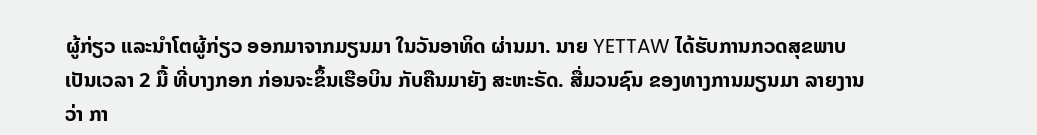ຜູ້ກ່ຽວ ແລະນຳໂຕຜູ້ກ່ຽວ ອອກມາຈາກມຽນມາ ໃນວັນອາທິດ ຜ່ານມາ. ນາຍ YETTAW ໄດ້ຮັບການກວດສຸຂພາບ ເປັນເວລາ 2 ມື້ ທີ່ບາງກອກ ກ່ອນຈະຂຶ້ນເຮືອບິນ ກັບຄືນມາຍັງ ສະຫະຣັດ. ສື່ມວນຊົນ ຂອງທາງການມຽນມາ ລາຍງານວ່າ ກາ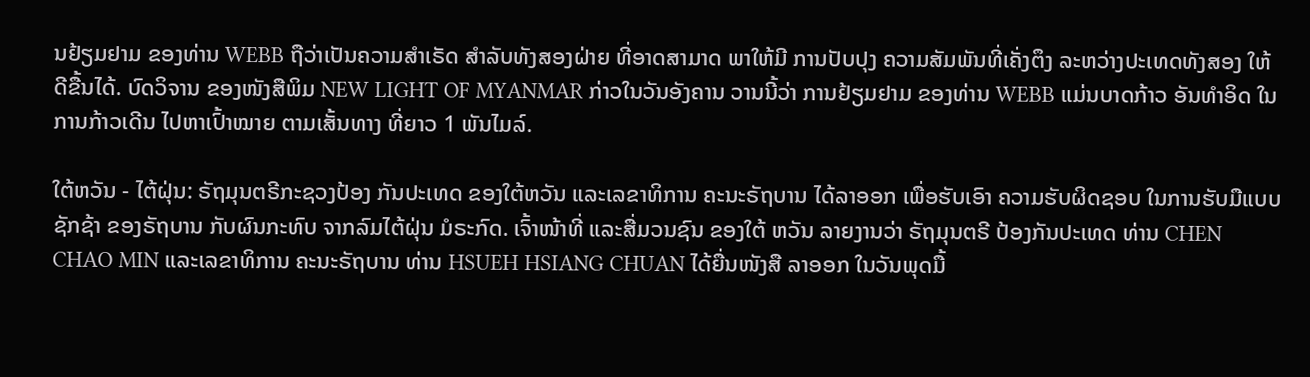ນຢ້ຽມຢາມ ຂອງທ່ານ WEBB ຖືວ່າເປັນຄວາມສຳເຣັດ ສຳລັບທັງສອງຝ່າຍ ທີ່ອາດສາມາດ ພາໃຫ້ມີ ການປັບປຸງ ຄວາມສັມພັນທີ່ເຄັ່ງຕຶງ ລະຫວ່າງປະເທດທັງສອງ ໃຫ້ດີຂື້ນໄດ້. ບົດວິຈານ ຂອງໜັງສືພິມ NEW LIGHT OF MYANMAR ກ່າວໃນວັນອັງຄານ ວານນີ້ວ່າ ການຢ້ຽມຢາມ ຂອງທ່ານ WEBB ແມ່ນບາດກ້າວ ອັນທຳອິດ ໃນການກ້າວເດີນ ໄປຫາເປົ້າໝາຍ ຕາມເສັ້ນທາງ ທີ່ຍາວ 1 ພັນໄມລ໌.

ໃຕ້ຫວັນ - ໄຕ້ຝຸ່ນ: ຣັຖມຸນຕຣີກະຊວງປ້ອງ ກັນປະເທດ ຂອງໃຕ້ຫວັນ ແລະເລຂາທິການ ຄະນະຣັຖບານ ໄດ້ລາອອກ ເພື່ອຮັບເອົາ ຄວາມຮັບຜິດຊອບ ໃນການຮັບມືແບບຊັກຊ້າ ຂອງຣັຖບານ ກັບຜົນກະທົບ ຈາກລົມໄຕ້ຝຸ່ນ ມໍຣະກົດ. ເຈົ້າໜ້າທີ່ ແລະສື່ມວນຊົນ ຂອງໃຕ້ ຫວັນ ລາຍງານວ່າ ຣັຖມຸນຕຣີ ປ້ອງກັນປະເທດ ທ່ານ CHEN CHAO MIN ແລະເລຂາທິການ ຄະນະຣັຖບານ ທ່ານ HSUEH HSIANG CHUAN ໄດ້ຍື່ນໜັງສື ລາອອກ ໃນວັນພຸດມື້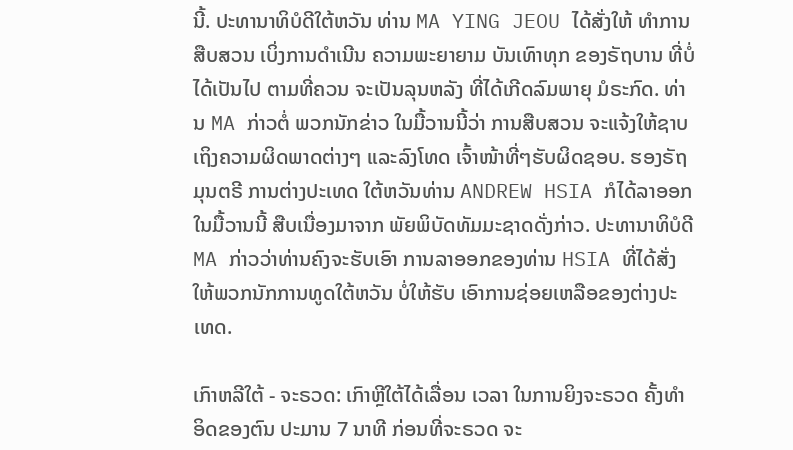ນີ້. ປະທານາທິບໍດີໃຕ້ຫວັນ ທ່ານ MA YING JEOU ໄດ້ສັ່ງໃຫ້ ທຳການສືບສວນ ເບິ່ງການດຳເນີນ ຄວາມພະຍາຍາມ ບັນເທົາທຸກ ຂອງຣັຖບານ ທີ່ບໍ່ໄດ້ເປັນໄປ ຕາມທີ່ຄວນ ຈະເປັນລຸນຫລັງ ທີ່ໄດ້ເກີດລົມພາຍຸ ມໍຣະກົດ. ທ່ານ MA ກ່າວຕໍ່ ພວກນັກຂ່າວ ໃນມື້ວານນີ້ວ່າ ການສືບສວນ ຈະແຈ້ງໃຫ້ຊາບ ເຖິງຄວາມຜິດພາດຕ່າງໆ ແລະລົງໂທດ ເຈົ້າໜ້າທີ່ໆຮັບຜິດຊອບ. ຮອງຣັຖມຸນຕຣີ ການຕ່າງປະເທດ ໃຕ້ຫວັນທ່ານ ANDREW HSIA ກໍໄດ້ລາອອກໃນມື້ວານນີ້ ສືບເນື່ອງມາຈາກ ພັຍພິບັດທັມມະຊາດດັ່ງກ່າວ. ປະທານາທິບໍດີ MA ກ່າວວ່າທ່ານຄົງຈະຮັບເອົາ ການລາອອກຂອງທ່ານ HSIA ທີ່ໄດ້ສັ່ງໃຫ້ພວກນັກການທູດໃຕ້ຫວັນ ບໍ່ໃຫ້ຮັບ ເອົາການຊ່ອຍເຫລືອຂອງຕ່າງປະເທດ.

ເກົາຫລີໃຕ້ - ຈະຣວດ: ເກົາຫຼີໃຕ້ໄດ້ເລື່ອນ ເວລາ ໃນການຍິງຈະຣວດ ຄັ້ງທຳອິດຂອງຕົນ ປະມານ 7 ນາທີ ກ່ອນທີ່ຈະຣວດ ຈະ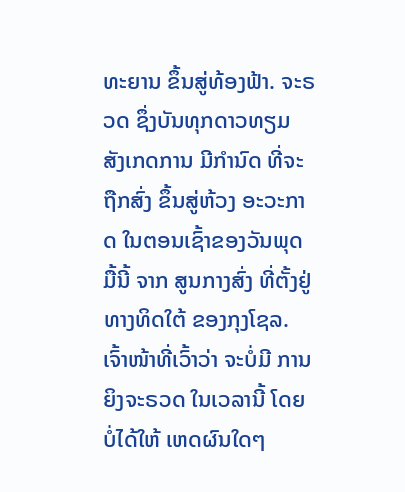ທະຍານ ຂຶ້ນສູ່ທ້ອງຟ້າ. ຈະຣວດ ຊຶ່ງບັນທຸກດາວທຽມ ສັງເກດການ ມີກຳນົດ ທີ່ຈະຖືກສົ່ງ ຂຶ້ນສູ່ຫ້ວງ ອະວະກາດ ໃນຕອນເຊົ້າຂອງວັນພຸດມື້ນີ້ ຈາກ ສູນກາງສົ່ງ ທີ່ຕັ້ງຢູ່ທາງທິດໃຕ້ ຂອງກຸງໂຊລ. ເຈົ້າໜ້າທີ່ເວົ້າວ່າ ຈະບໍ່ມີ ການຍິງຈະຣວດ ໃນເວລານີ້ ໂດຍບໍ່ໄດ້ໃຫ້ ເຫດຜົນໃດໆ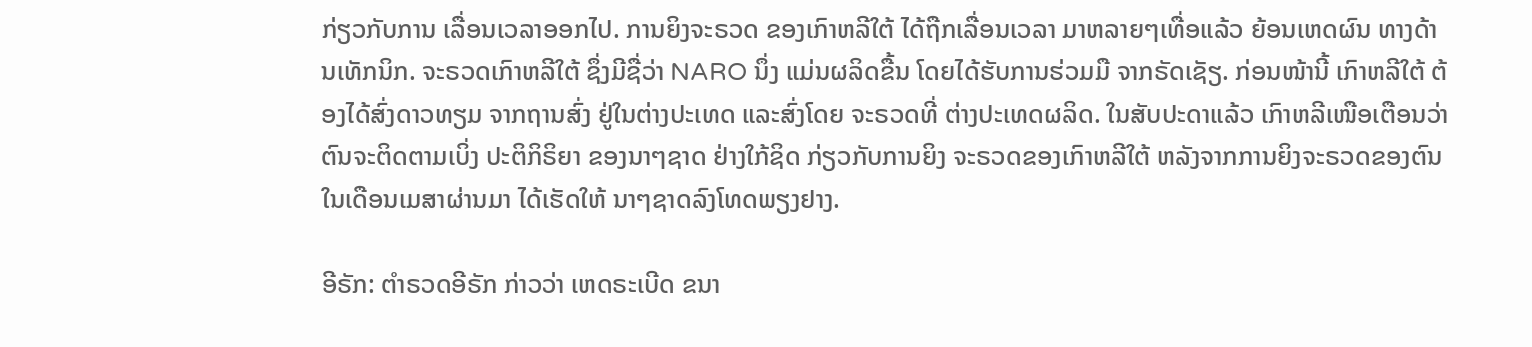ກ່ຽວກັບການ ເລື່ອນເວລາອອກໄປ. ການຍິງຈະຣວດ ຂອງເກົາຫລີໃຕ້ ໄດ້ຖືກເລື່ອນເວລາ ມາຫລາຍໆເທື່ອແລ້ວ ຍ້ອນເຫດຜົນ ທາງດ້ານເທັກນິກ. ຈະຣວດເກົາຫລີໃຕ້ ຊຶ່ງມີຊື່ວ່າ NARO ນຶ່ງ ແມ່ນຜລິດຂື້ນ ໂດຍໄດ້ຮັບການຮ່ວມມື ຈາກຣັດເຊັຽ. ກ່ອນໜ້ານີ້ ເກົາຫລີໃຕ້ ຕ້ອງໄດ້ສົ່ງດາວທຽມ ຈາກຖານສົ່ງ ຢູ່ໃນຕ່າງປະເທດ ແລະສົ່ງໂດຍ ຈະຣວດທີ່ ຕ່າງປະເທດຜລິດ. ໃນສັບປະດາແລ້ວ ເກົາຫລີເໜືອເຕືອນວ່າ ຕົນຈະຕິດຕາມເບິ່ງ ປະຕິກິຣິຍາ ຂອງນາໆຊາດ ຢ່າງໃກ້ຊິດ ກ່ຽວກັບການຍິງ ຈະຣວດຂອງເກົາຫລີໃຕ້ ຫລັງຈາກການຍິງຈະຣວດຂອງຕົນ ໃນເດືອນເມສາຜ່ານມາ ໄດ້ເຮັດໃຫ້ ນາໆຊາດລົງໂທດພຽງຢາງ.

ອີຣັກ: ຕຳຣວດອີຣັກ ກ່າວວ່າ ເຫດຣະເບີດ ຂນາ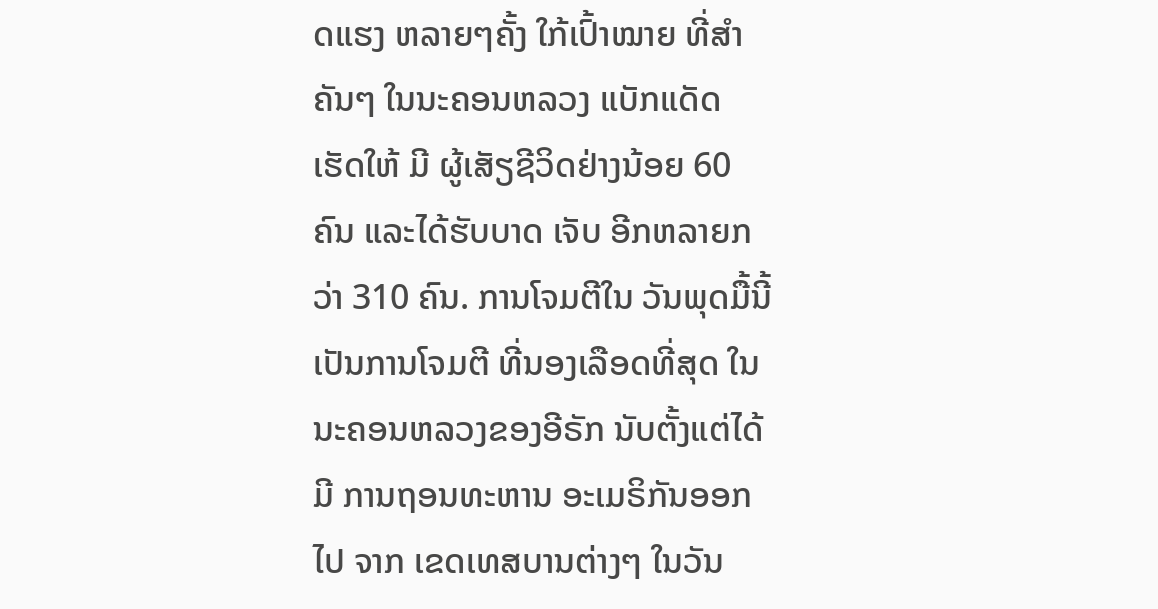ດແຮງ ຫລາຍໆຄັ້ງ ໃກ້ເປົ້າໝາຍ ທີ່ສຳ ຄັນໆ ໃນນະຄອນຫລວງ ແບັກແດັດ ເຮັດໃຫ້ ມີ ຜູ້ເສັຽຊີວິດຢ່າງນ້ອຍ 60 ຄົນ ແລະໄດ້ຮັບບາດ ເຈັບ ອີກຫລາຍກວ່າ 310 ຄົນ. ການໂຈມຕີໃນ ວັນພຸດມື້ນີ້ ເປັນການໂຈມຕີ ທີ່ນອງເລືອດທີ່ສຸດ ໃນນະຄອນຫລວງຂອງອີຣັກ ນັບຕັ້ງແຕ່ໄດ້ມີ ການຖອນທະຫານ ອະເມຣິກັນອອກໄປ ຈາກ ເຂດເທສບານຕ່າງໆ ໃນວັນ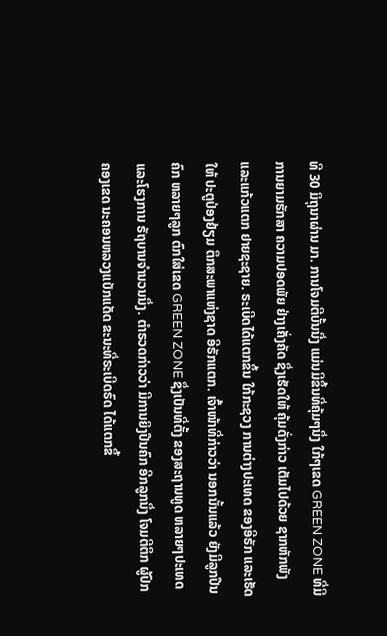ທີ 30 ມິຖຸນາຜ່ານ ມາ. ການໂຈມຕີບັ້ນນື່ງ ແມ່ນມີຂຶ້ນທີ່ຄຸ້ມໆນຶ່ງ ໃກ້ໆເຂດ GREEN ZONE ທີ່ມີການຍາມຮັກສາ ຄວາມປອດພັຍ ຢ່າງເຄັ່ງຄັດ ຊຶ່ງເຮັດໃຫ້ ຄຸ້ມດັ່ງກ່າວ ເຕັມໄປດ້ວຍ ຊາກຫັກພັງ ແລະແກ້ວແຕກ ຢາຍຊະຊາຍ. ຣະເບີດໄດ້ແຕກຂຶ້ນ ໃກ້ກະຊວງ ການຕ່າງປະເທດ ຂອງອີຣັກ ແລະເຮັດໃຫ້ ປະຕູປ່ອງຢ້ຽມ ຕຶກສະພາແຫ່ງຊາດ ອີຣັກແຕກ. ເຈົ້າໜ້າທີ່ກ່າວວ່າ ນອກນັ້ນແລ້ວ ຍັງມີລູກປືນຄົກ ຫລາຍໆລູກ ຕົກໃສ່ເຂດ GREEN ZONE ຊຶ່ງເປັນທີ່ຕັ້ງ ຂອງສະຖານທູດ ຫລາຍໆປະເທດ ແລະໂຮງການ ຣັຖບານຈຳນວນນຶ່ງ. ຕຳຣວດກ່າວວ່າ ມີການຍິງປືນຄົກ ອີກລູກນຶ່ງ ໂຈມຕີຕຶກ ຜູ້ປົກຄອງເຂດ ນະຄອນຫລວງແບັກແດັດ ຂະນະທີ່ຣະເບີດຣົດ ໄດ້ແຕກຂຶ້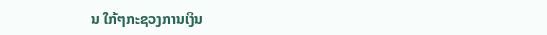ນ ໃກ້ໆກະຊວງການເງິນ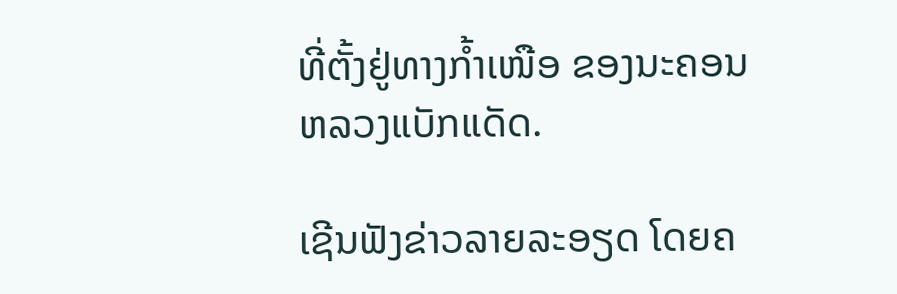ທີ່ຕັ້ງຢູ່ທາງກ້ຳເໜືອ ຂອງນະຄອນຫລວງແບັກແດັດ.

ເຊີນຟັງຂ່າວລາຍລະອຽດ ໂດຍຄ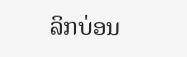ລິກບ່ອນ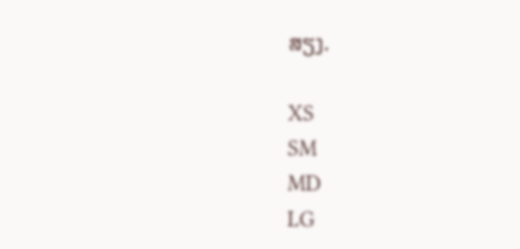ສຽງ.

XS
SM
MD
LG